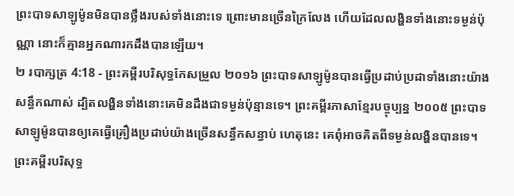ព្រះបាទសាឡូម៉ូនមិនបានថ្លឹងរបស់ទាំងនោះទេ ព្រោះមានច្រើនក្រៃលែង ហើយដែលលង្ហិនទាំងនោះទម្ងន់ប៉ុណ្ណា នោះក៏គ្មានអ្នកណារកដឹងបានឡើយ។
២ របាក្សត្រ 4:18 - ព្រះគម្ពីរបរិសុទ្ធកែសម្រួល ២០១៦ ព្រះបាទសាឡូម៉ូនបានធ្វើប្រដាប់ប្រដាទាំងនោះយ៉ាងសន្ធឹកណាស់ ដ្បិតលង្ហិនទាំងនោះគេមិនដឹងជាទម្ងន់ប៉ុន្មានទេ។ ព្រះគម្ពីរភាសាខ្មែរបច្ចុប្បន្ន ២០០៥ ព្រះបាទសាឡូម៉ូនបានឲ្យគេធ្វើគ្រឿងប្រដាប់យ៉ាងច្រើនសន្ធឹកសន្ធាប់ ហេតុនេះ គេពុំអាចគិតពីទម្ងន់លង្ហិនបានទេ។ ព្រះគម្ពីរបរិសុទ្ធ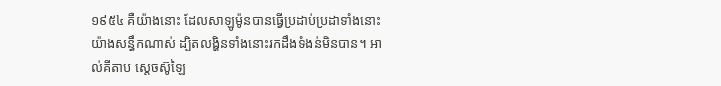១៩៥៤ គឺយ៉ាងនោះ ដែលសាឡូម៉ូនបានធ្វើប្រដាប់ប្រដាទាំងនោះយ៉ាងសន្ធឹកណាស់ ដ្បិតលង្ហិនទាំងនោះរកដឹងទំងន់មិនបាន។ អាល់គីតាប ស្តេចស៊ូឡៃ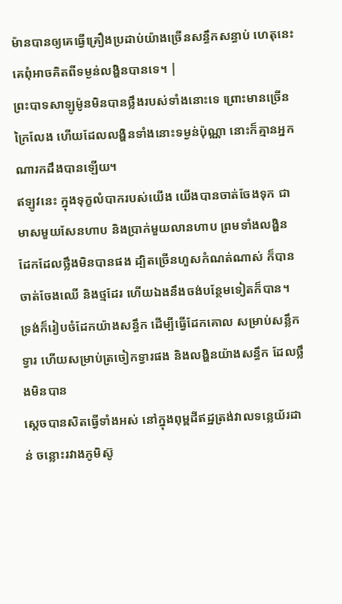ម៉ានបានឲ្យគេធ្វើគ្រឿងប្រដាប់យ៉ាងច្រើនសន្ធឹកសន្ធាប់ ហេតុនេះ គេពុំអាចគិតពីទម្ងន់លង្ហិនបានទេ។ |
ព្រះបាទសាឡូម៉ូនមិនបានថ្លឹងរបស់ទាំងនោះទេ ព្រោះមានច្រើនក្រៃលែង ហើយដែលលង្ហិនទាំងនោះទម្ងន់ប៉ុណ្ណា នោះក៏គ្មានអ្នកណារកដឹងបានឡើយ។
ឥឡូវនេះ ក្នុងទុក្ខលំបាករបស់យើង យើងបានចាត់ចែងទុក ជាមាសមួយសែនហាប និងប្រាក់មួយលានហាប ព្រមទាំងលង្ហិន ដែកដែលថ្លឹងមិនបានផង ដ្បិតច្រើនហួសកំណត់ណាស់ ក៏បានចាត់ចែងឈើ និងថ្មដែរ ហើយឯងនឹងចង់បន្ថែមទៀតក៏បាន។
ទ្រង់ក៏រៀបចំដែកយ៉ាងសន្ធឹក ដើម្បីធ្វើដែកគោល សម្រាប់សន្លឹកទ្វារ ហើយសម្រាប់ត្រចៀកទ្វារផង និងលង្ហិនយ៉ាងសន្ធឹក ដែលថ្លឹងមិនបាន
ស្ដេចបានសិតធ្វើទាំងអស់ នៅក្នុងពុម្ពដីឥដ្ឋត្រង់វាលទន្លេយ័រដាន់ ចន្លោះរវាងភូមិស៊ូ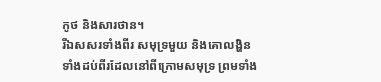កូថ និងសារថាន។
រីឯសសរទាំងពីរ សមុទ្រមួយ និងគោលង្ហិនទាំងដប់ពីរដែលនៅពីក្រោមសមុទ្រ ព្រមទាំង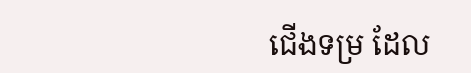ជើងទម្រ ដែល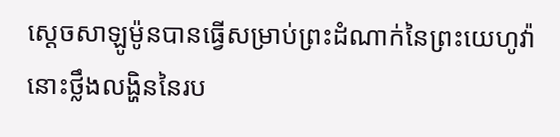ស្តេចសាឡូម៉ូនបានធ្វើសម្រាប់ព្រះដំណាក់នៃព្រះយេហូវ៉ា នោះថ្លឹងលង្ហិននៃរប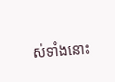ស់ទាំងនោះ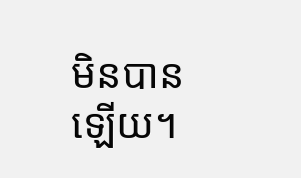មិនបានឡើយ។